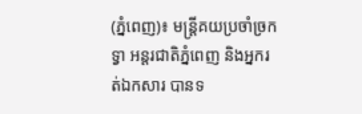(ភ្នំពេញ)៖ មន្ត្រីគយប្រចាំច្រកទ្វា អន្តរជាតិភ្នំពេញ និងអ្នករត់ឯកសារ បានទ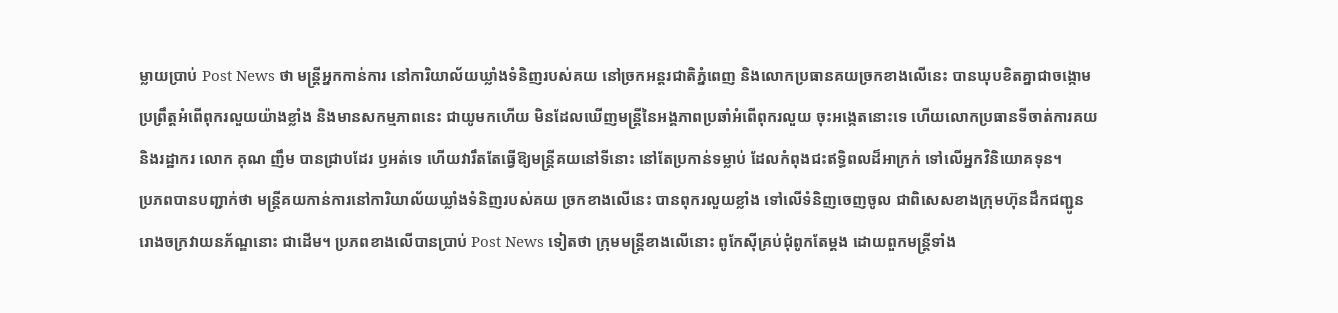ម្លាយប្រាប់ Post News ថា មន្ត្រីអ្នកកាន់ការ នៅការិយាល័យឃ្លាំងទំនិញរបស់គយ នៅច្រកអន្តរជាតិភ្នំពេញ និងលោកប្រធានគយច្រកខាងលើនេះ បានឃុបខិតគ្នាជាចង្កោម ប្រព្រឹត្តអំពើពុករលួយយ៉ាងខ្លាំង និងមានសកម្មភាពនេះ ជាយូមកហើយ មិនដែលឃើញមន្ត្រីនៃអង្គភាពប្រឆាំអំពើពុករលួយ ចុះអង្កេតនោះទេ ហើយលោកប្រធានទីចាត់ការគយ និងរដ្ឋាករ លោក គុណ ញឹម បានជ្រាបដែរ ឫអត់ទេ ហើយវារឹតតែធ្វើឱ្យមន្ត្រីគយនៅទីនោះ នៅតែប្រកាន់ទម្លាប់ ដែលកំពុងជះឥទ្ធិពលដ៏អាក្រក់ ទៅលើអ្នកវិនិយោគទុន។
ប្រភពបានបញ្ជាក់ថា មន្ត្រីគយកាន់ការនៅការិយាល័យឃ្លាំងទំនិញរបស់គយ ច្រកខាងលើនេះ បានពុករលួយខ្លាំង ទៅលើទំនិញចេញចូល ជាពិសេសខាងក្រុមហ៊ុនដឹកជញ្ជូន រោងចក្រវាយនភ័ណ្ឌនោះ ជាដើម។ ប្រភពខាងលើបានប្រាប់ Post News ទៀតថា ក្រុមមន្ត្រីខាងលើនោះ ពូកែស៊ីគ្រប់ជុំពូកតែម្តង ដោយពួកមន្ត្រីទាំង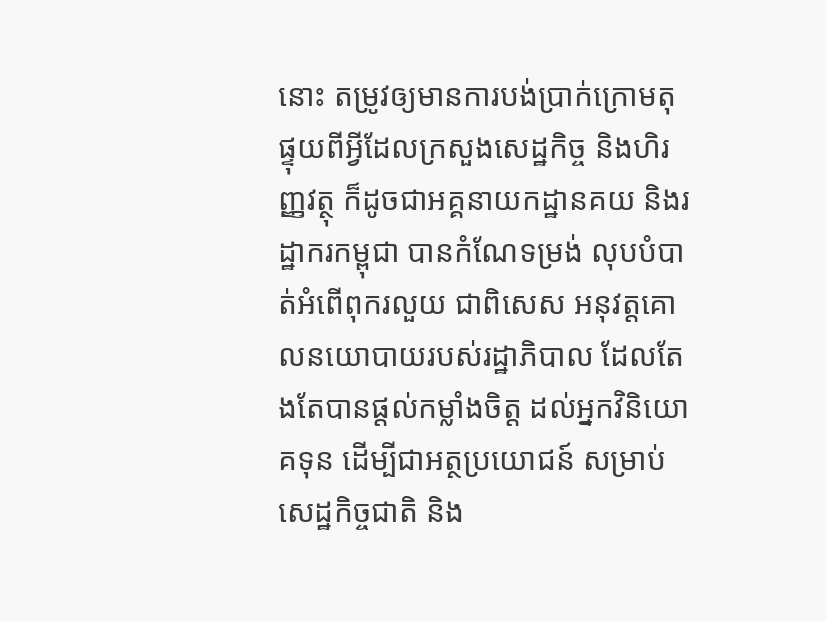នោះ តម្រូវឲ្យមានការបង់ប្រាក់ក្រោមតុ ផ្ទុយពីអ្វីដែលក្រសួងសេដ្ឋកិច្ច និងហិរញ្ញវត្ថុ ក៏ដូចជាអគ្គនាយកដ្ឋានគយ និងរដ្ឋាករកម្ពុជា បានកំណែទម្រង់ លុបបំបាត់អំពើពុករលួយ ជាពិសេស អនុវត្តគោលនយោបាយរបស់រដ្ឋាភិបាល ដែលតែងតែបានផ្តល់កម្លាំងចិត្ត ដល់អ្នកវិនិយោគទុន ដើម្បីជាអត្ថប្រយោជន៍ សម្រាប់សេដ្ឋកិច្ចជាតិ និង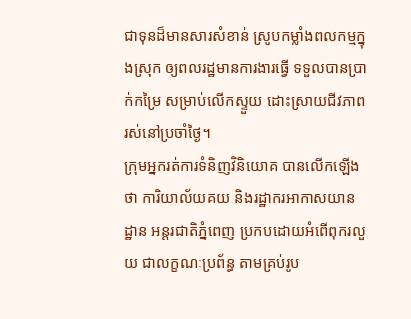ជាទុនដ៏មានសារសំខាន់ ស្រូបកម្លាំងពលកម្មក្នុងស្រុក ឲ្យពលរដ្ឋមានការងារធ្វើ ទទួលបានប្រាក់កម្រៃ សម្រាប់លើកស្ទួយ ដោះស្រាយជីវភាពរស់នៅប្រចាំថ្ងៃ។
ក្រុមអ្នករត់ការទំនិញវិនិយោគ បានលើកឡើងថា ការិយាល័យគយ និងរដ្ឋាករអាកាសយានដ្ឋាន អន្តរជាតិភ្នំពេញ ប្រកបដោយអំពើពុករលួយ ជាលក្ខណៈប្រព័ន្ធ តាមគ្រប់រូប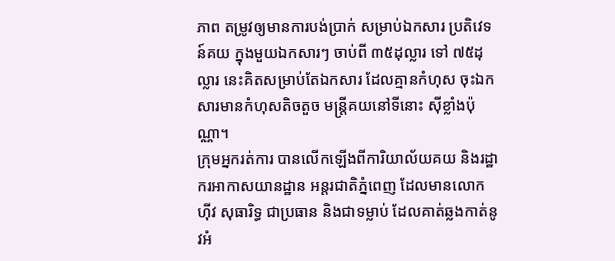ភាព តម្រូវឲ្យមានការបង់ប្រាក់ សម្រាប់ឯកសារ ប្រតិវេទន៍គយ ក្នុងមួយឯកសារៗ ចាប់ពី ៣៥ដុល្លារ ទៅ ៧៥ដុល្លារ នេះគិតសម្រាប់តែឯកសារ ដែលគ្មានកំហុស ចុះឯកសារមានកំហុសតិចតួច មន្ត្រីគយនៅទីនោះ ស៊ីខ្លាំងប៉ុណ្ណា។
ក្រុមអ្នករត់ការ បានលើកឡើងពីការិយាល័យគយ និងរដ្ឋាករអាកាសយានដ្ឋាន អន្តរជាតិភ្នំពេញ ដែលមានលោក ហ៊ីវ សុធារិទ្ធ ជាប្រធាន និងជាទម្លាប់ ដែលគាត់ឆ្លងកាត់នូវអំ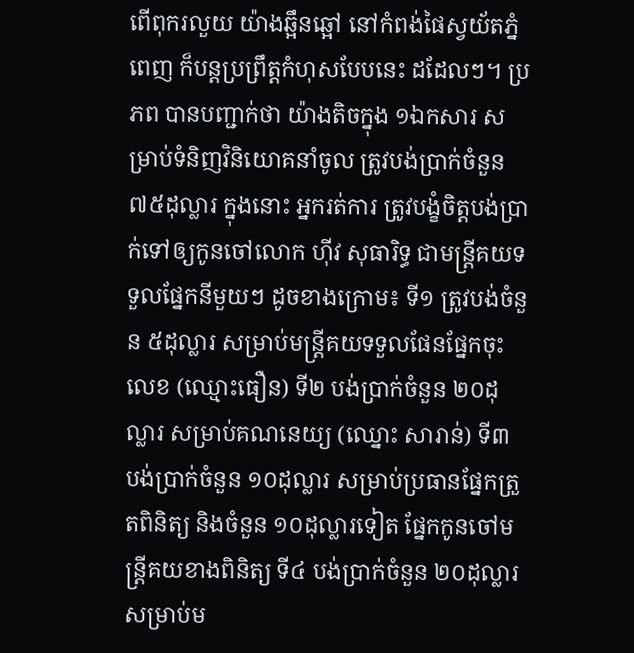ពើពុករលួយ យ៉ាងឆ្អឹនឆ្អៅ នៅកំពង់ផៃស្វយ័តភ្នំពេញ ក៏បន្តប្រព្រឹត្តកំហុសបែបនេះ ដដែលៗ។ ប្រភព បានបញ្ជាក់ថា យ៉ាងតិចក្នុង ១ឯកសារ សម្រាប់ទំនិញវិនិយោគនាំចូល ត្រូវបង់ប្រាក់ចំនួន ៧៥ដុល្លារ ក្នុងនោះ អ្នករត់ការ ត្រូវបង្ខំចិត្តបង់ប្រាក់ទៅឲ្យកូនចៅលោក ហ៊ីវ សុធារិទ្ធ ជាមន្ត្រីគយទទួលផ្នែកនីមួយៗ ដូចខាងក្រោម៖ ទី១ ត្រូវបង់ចំនួន ៥ដុល្លារ សម្រាប់មន្ត្រីគយទទួលផែនផ្នែកចុះលេខ (ឈ្មោះធឿន) ទី២ បង់ប្រាក់ចំនួន ២០ដុល្លារ សម្រាប់គណនេយ្យ (ឈ្នោះ សារាន់) ទី៣ បង់ប្រាក់ចំនួន ១០ដុល្លារ សម្រាប់ប្រធានផ្នែកត្រួតពិនិត្យ និងចំនួន ១០ដុល្លារទៀត ផ្នែកកូនចៅមន្ត្រីគយខាងពិនិត្យ ទី៤ បង់ប្រាក់ចំនួន ២០ដុល្លារ សម្រាប់ម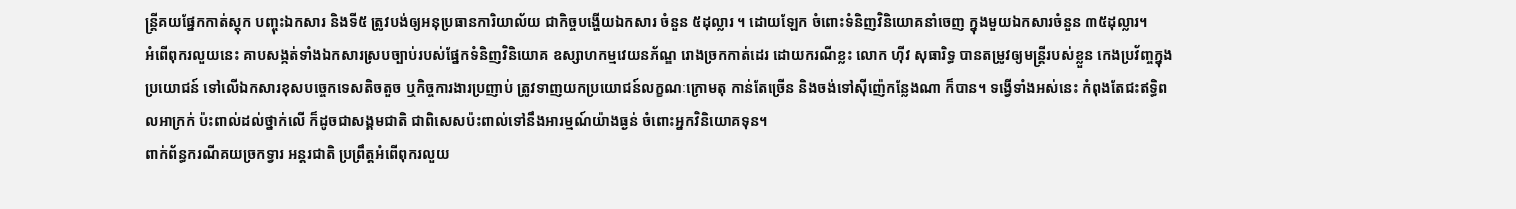ន្ត្រីគយផ្នែកកាត់ស្តុក បញ្ចុះឯកសារ និងទី៥ ត្រូវបង់ឲ្យអនុប្រធានការិយាល័យ ជាកិច្ចបង្ហើយឯកសារ ចំនួន ៥ដុល្លារ ។ ដោយឡែក ចំពោះទំនិញវិនិយោគនាំចេញ ក្នុងមួយឯកសារចំនួន ៣៥ដុល្លារ។
អំពើពុករលួយនេះ គាបសង្កត់ទាំងឯកសារស្របច្បាប់របស់ផ្នែកទំនិញវិនិយោគ ឧស្សាហកម្មវេយនភ័ណ្ឌ រោងច្រកកាត់ដេរ ដោយករណីខ្លះ លោក ហ៊ីវ សុធារិទ្ធ បានតម្រូវឲ្យមន្ត្រីរបស់ខ្លួន កេងប្រវ័ញ្ចក្នុងប្រយោជន៍ ទៅលើឯកសារខុសបច្ចេកទេសតិចតួច ឬកិច្ចការងារប្រញាប់ ត្រូវទាញយកប្រយោជន៍លក្ខណៈក្រោមតុ កាន់តែច្រើន និងចង់ទៅស៊ីញ៉េកន្លែងណា ក៏បាន។ ទង្វើទាំងអស់នេះ កំពុងតែជះឥទ្ធិពលអាក្រក់ ប៉ះពាល់ដល់ថ្នាក់លើ ក៏ដូចជាសង្គមជាតិ ជាពិសេសប៉ះពាល់ទៅនឹងអារម្មណ៍យ៉ាងធ្ងន់ ចំពោះអ្នកវិនិយោគទុន។
ពាក់ព័ន្ធករណីគយច្រកទ្វារ អន្តរជាតិ ប្រព្រឹត្តអំពើពុករលួយ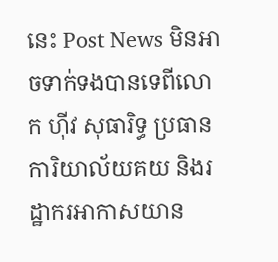នេះ Post News មិនអាចទាក់ទងបានទេពីលោក ហ៊ីវ សុធារិទ្ធ ប្រធានការិយាល័យគយ និងរដ្ឋាករអាកាសយាន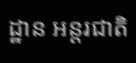ដ្ឋាន អន្តរជាតិ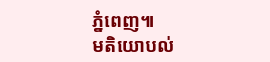ភ្នំពេញ៕
មតិយោបល់